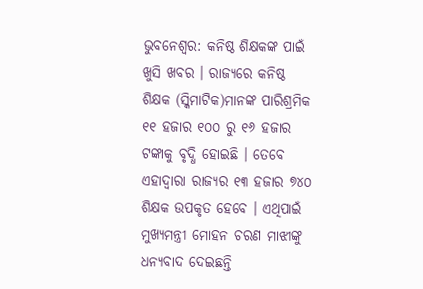ଭୁବନେଶ୍ୱର: କନିଷ୍ଠ ଶିକ୍ଷକଙ୍କ ପାଇଁ ଖୁସି ଖବର । ରାଜ୍ୟରେ କନିଷ୍ଠ ଶିକ୍ଷକ (ସ୍କିମାଟିକ)ମାନଙ୍କ ପାରିଶ୍ରମିକ ୧୧ ହଜାର ୧୦୦ ରୁ ୧୬ ହଜାର ଟଙ୍କାକୁ ବୃଦ୍ଧି ହୋଇଛି । ତେବେ ଏହାଦ୍ୱାରା ରାଜ୍ୟର ୧୩ ହଜାର ୭୪୦ ଶିକ୍ଷକ ଉପକୃତ ହେବେ । ଏଥିପାଇଁ ମୁଖ୍ୟମନ୍ତ୍ରୀ ମୋହନ ଚରଣ ମାଝୀଙ୍କୁ ଧନ୍ୟବାଦ ଦେଇଛନ୍ତି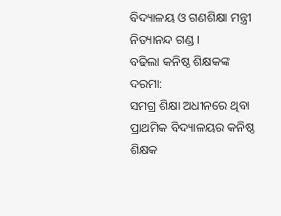ବିଦ୍ୟାଳୟ ଓ ଗଣଶିକ୍ଷା ମନ୍ତ୍ରୀ ନିତ୍ୟାନନ୍ଦ ଗଣ୍ଡ ।
ବଢିଲା କନିଷ୍ଠ ଶିକ୍ଷକଙ୍କ ଦରମା:
ସମଗ୍ର ଶିକ୍ଷା ଅଧୀନରେ ଥିବା ପ୍ରାଥମିକ ବିଦ୍ୟାଳୟର କନିଷ୍ଠ ଶିକ୍ଷକ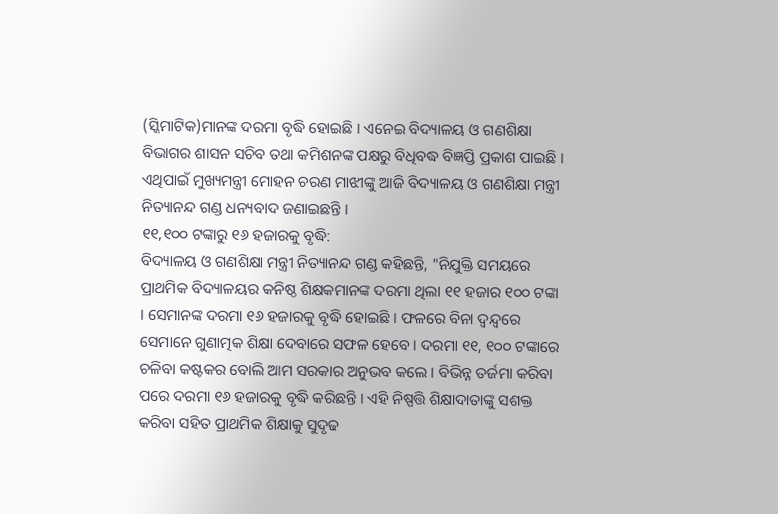(ସ୍କିମାଟିକ)ମାନଙ୍କ ଦରମା ବୃଦ୍ଧି ହୋଇଛି । ଏନେଇ ବିଦ୍ୟାଳୟ ଓ ଗଣଶିକ୍ଷା ବିଭାଗର ଶାସନ ସଚିବ ତଥା କମିଶନଙ୍କ ପକ୍ଷରୁ ବିଧିବଦ୍ଧ ବିଜ୍ଞପ୍ତି ପ୍ରକାଶ ପାଇଛି । ଏଥିପାଇଁ ମୁଖ୍ୟମନ୍ତ୍ରୀ ମୋହନ ଚରଣ ମାଝୀଙ୍କୁ ଆଜି ବିଦ୍ୟାଳୟ ଓ ଗଣଶିକ୍ଷା ମନ୍ତ୍ରୀ ନିତ୍ୟାନନ୍ଦ ଗଣ୍ଡ ଧନ୍ୟବାଦ ଜଣାଇଛନ୍ତି ।
୧୧,୧୦୦ ଟଙ୍କାରୁ ୧୬ ହଜାରକୁ ବୃଦ୍ଧି:
ବିଦ୍ୟାଳୟ ଓ ଗଣଶିକ୍ଷା ମନ୍ତ୍ରୀ ନିତ୍ୟାନନ୍ଦ ଗଣ୍ଡ କହିଛନ୍ତି, "ନିଯୁକ୍ତି ସମୟରେ ପ୍ରାଥମିକ ବିଦ୍ୟାଳୟର କନିଷ୍ଠ ଶିକ୍ଷକମାନଙ୍କ ଦରମା ଥିଲା ୧୧ ହଜାର ୧୦୦ ଟଙ୍କା । ସେମାନଙ୍କ ଦରମା ୧୬ ହଜାରକୁ ବୃଦ୍ଧି ହୋଇଛି । ଫଳରେ ବିନା ଦ୍ଵନ୍ଦ୍ୱରେ ସେମାନେ ଗୁଣାତ୍ମକ ଶିକ୍ଷା ଦେବାରେ ସଫଳ ହେବେ । ଦରମା ୧୧, ୧୦୦ ଟଙ୍କାରେ ଚଳିବା କଷ୍ଟକର ବୋଲି ଆମ ସରକାର ଅନୁଭବ କଲେ । ବିଭିନ୍ନ ତର୍ଜମା କରିବା ପରେ ଦରମା ୧୬ ହଜାରକୁ ବୃଦ୍ଧି କରିଛନ୍ତି । ଏହି ନିଷ୍ପତ୍ତି ଶିକ୍ଷାଦାତାଙ୍କୁ ସଶକ୍ତ କରିବା ସହିତ ପ୍ରାଥମିକ ଶିକ୍ଷାକୁ ସୁଦୃଢ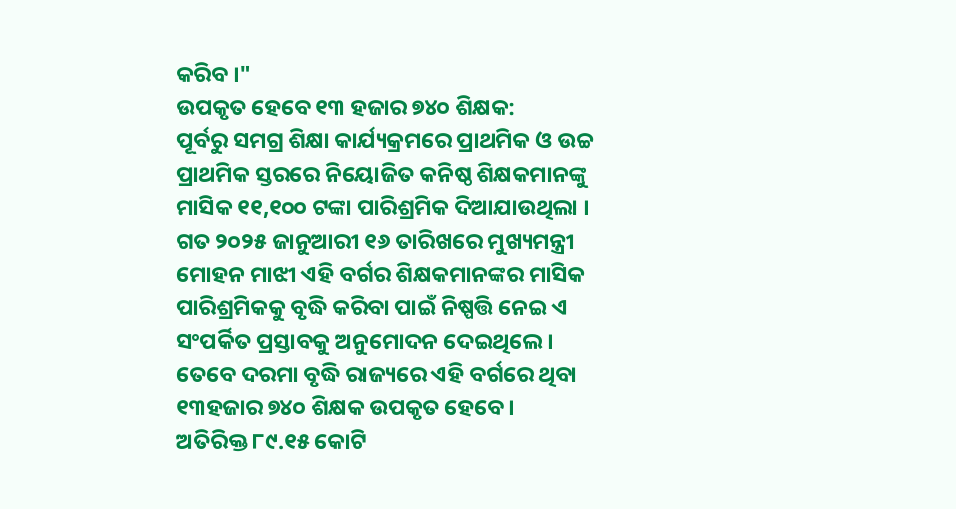କରିବ ।"
ଉପକୃତ ହେବେ ୧୩ ହଜାର ୭୪୦ ଶିକ୍ଷକ:
ପୂର୍ବରୁ ସମଗ୍ର ଶିକ୍ଷା କାର୍ଯ୍ୟକ୍ରମରେ ପ୍ରାଥମିକ ଓ ଉଚ୍ଚ ପ୍ରାଥମିକ ସ୍ତରରେ ନିୟୋଜିତ କନିଷ୍ଠ ଶିକ୍ଷକମାନଙ୍କୁ ମାସିକ ୧୧,୧୦୦ ଟଙ୍କା ପାରିଶ୍ରମିକ ଦିଆଯାଉଥିଲା । ଗତ ୨୦୨୫ ଜାନୁଆରୀ ୧୬ ତାରିଖରେ ମୁଖ୍ୟମନ୍ତ୍ରୀ ମୋହନ ମାଝୀ ଏହି ବର୍ଗର ଶିକ୍ଷକମାନଙ୍କର ମାସିକ ପାରିଶ୍ରମିକକୁ ବୃଦ୍ଧି କରିବା ପାଇଁ ନିଷ୍ପତ୍ତି ନେଇ ଏ ସଂପର୍କିତ ପ୍ରସ୍ତାବକୁ ଅନୁମୋଦନ ଦେଇଥିଲେ । ତେବେ ଦରମା ବୃଦ୍ଧି ରାଜ୍ୟରେ ଏହି ବର୍ଗରେ ଥିବା ୧୩ହଜାର ୭୪୦ ଶିକ୍ଷକ ଉପକୃତ ହେବେ ।
ଅତିରିକ୍ତ ୮୯.୧୫ କୋଟି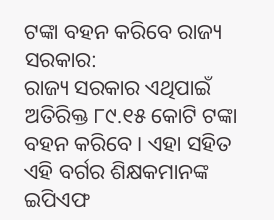ଟଙ୍କା ବହନ କରିବେ ରାଜ୍ୟ ସରକାର:
ରାଜ୍ୟ ସରକାର ଏଥିପାଇଁ ଅତିରିକ୍ତ ୮୯.୧୫ କୋଟି ଟଙ୍କା ବହନ କରିବେ । ଏହା ସହିତ ଏହି ବର୍ଗର ଶିକ୍ଷକମାନଙ୍କ ଇପିଏଫ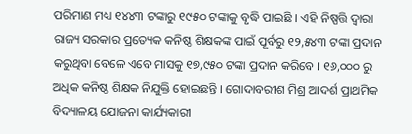ପରିମାଣ ମଧ୍ୟ ୧୪୪୩ ଟଙ୍କାରୁ ୧୯୫୦ ଟଙ୍କାକୁ ବୃଦ୍ଧି ପାଇଛି । ଏହି ନିଷ୍ପତ୍ତି ଦ୍ୱାରା ରାଜ୍ୟ ସରକାର ପ୍ରତ୍ୟେକ କନିଷ୍ଠ ଶିକ୍ଷକଙ୍କ ପାଇଁ ପୂର୍ବରୁ ୧୨,୫୪୩ ଟଙ୍କା ପ୍ରଦାନ କରୁଥିବା ବେଳେ ଏବେ ମାସକୁ ୧୭,୯୫୦ ଟଙ୍କା ପ୍ରଦାନ କରିବେ । ୧୬,୦୦୦ ରୁ ଅଧିକ କନିଷ୍ଠ ଶିକ୍ଷକ ନିଯୁକ୍ତି ହୋଇଛନ୍ତି । ଗୋଦାବରୀଶ ମିଶ୍ର ଆଦର୍ଶ ପ୍ରାଥମିକ ବିଦ୍ୟାଳୟ ଯୋଜନା କାର୍ଯ୍ୟକାରୀ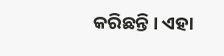କରିଛନ୍ତି । ଏହା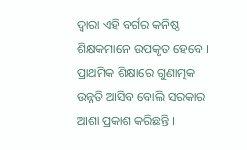ଦ୍ୱାରା ଏହି ବର୍ଗର କନିଷ୍ଠ ଶିକ୍ଷକମାନେ ଉପକୃତ ହେବେ । ପ୍ରାଥମିକ ଶିକ୍ଷାରେ ଗୁଣାତ୍ମକ ଉନ୍ନତି ଆସିବ ବୋଲି ସରକାର ଆଶା ପ୍ରକାଶ କରିଛନ୍ତି ।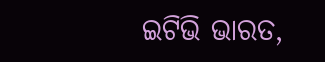ଇଟିଭି ଭାରତ,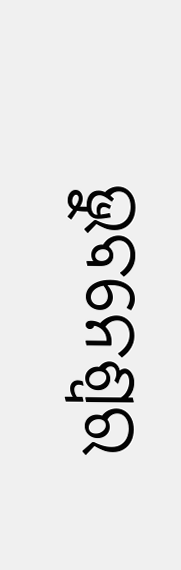ଭୁବନେଶ୍ୱର